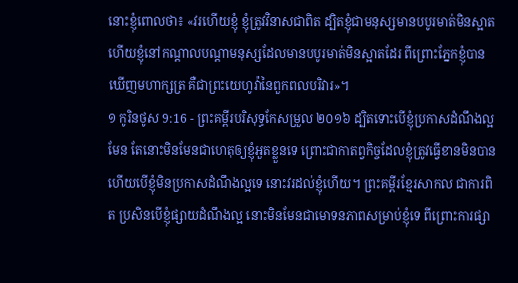នោះខ្ញុំពោលថា៖ «វរហើយខ្ញុំ ខ្ញុំត្រូវវិនាសជាពិត ដ្បិតខ្ញុំជាមនុស្សមានបបូរមាត់មិនស្អាត ហើយខ្ញុំនៅកណ្ដាលបណ្ដាមនុស្សដែលមានបបូរមាត់មិនស្អាតដែរ ពីព្រោះភ្នែកខ្ញុំបានឃើញមហាក្សត្រ គឺជាព្រះយេហូវ៉ានៃពួកពលបរិវារ»។
១ កូរិនថូស 9:16 - ព្រះគម្ពីរបរិសុទ្ធកែសម្រួល ២០១៦ ដ្បិតទោះបើខ្ញុំប្រកាសដំណឹងល្អមែន តែនោះមិនមែនជាហេតុឲ្យខ្ញុំអួតខ្លួនទេ ព្រោះជាកាតព្វកិច្ចដែលខ្ញុំត្រូវធ្វើខានមិនបាន ហើយបើខ្ញុំមិនប្រកាសដំណឹងល្អទេ នោះវរដល់ខ្ញុំហើយ។ ព្រះគម្ពីរខ្មែរសាកល ជាការពិត ប្រសិនបើខ្ញុំផ្សាយដំណឹងល្អ នោះមិនមែនជាមោទនភាពសម្រាប់ខ្ញុំទេ ពីព្រោះការផ្សា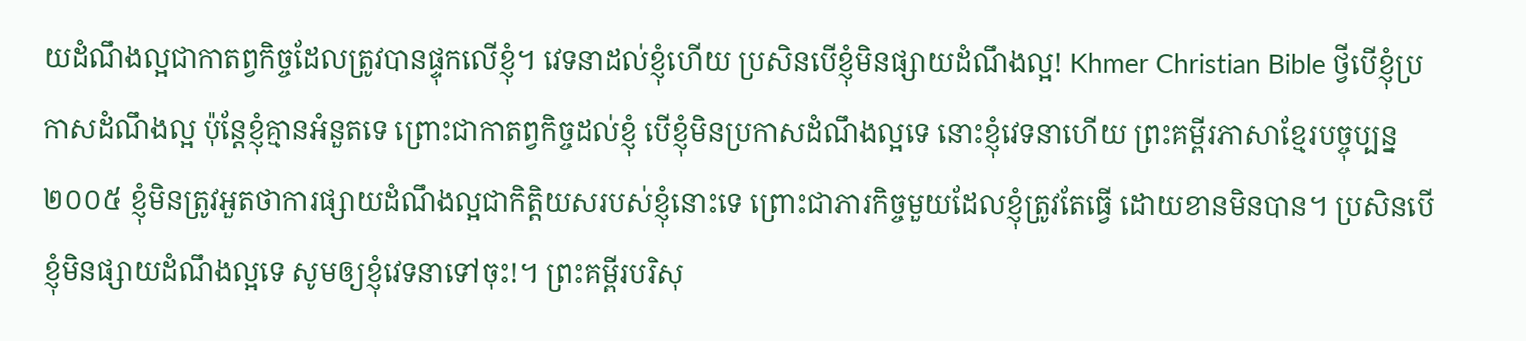យដំណឹងល្អជាកាតព្វកិច្ចដែលត្រូវបានផ្ទុកលើខ្ញុំ។ វេទនាដល់ខ្ញុំហើយ ប្រសិនបើខ្ញុំមិនផ្សាយដំណឹងល្អ! Khmer Christian Bible ថ្វីបើខ្ញុំប្រកាសដំណឹងល្អ ប៉ុន្ដែខ្ញុំគ្មានអំនួតទេ ព្រោះជាកាតព្វកិច្ចដល់ខ្ញុំ បើខ្ញុំមិនប្រកាសដំណឹងល្អទេ នោះខ្ញុំវេទនាហើយ ព្រះគម្ពីរភាសាខ្មែរបច្ចុប្បន្ន ២០០៥ ខ្ញុំមិនត្រូវអួតថាការផ្សាយដំណឹងល្អជាកិត្តិយសរបស់ខ្ញុំនោះទេ ព្រោះជាភារកិច្ចមួយដែលខ្ញុំត្រូវតែធ្វើ ដោយខានមិនបាន។ ប្រសិនបើខ្ញុំមិនផ្សាយដំណឹងល្អទេ សូមឲ្យខ្ញុំវេទនាទៅចុះ!។ ព្រះគម្ពីរបរិសុ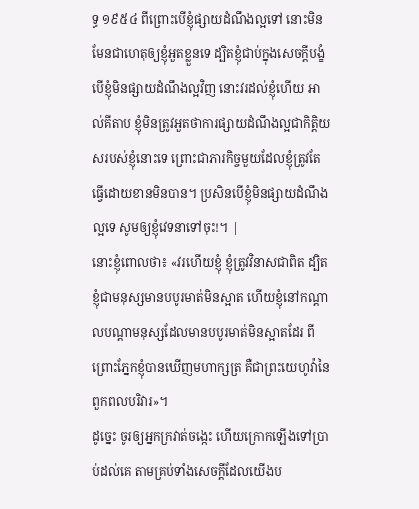ទ្ធ ១៩៥៤ ពីព្រោះបើខ្ញុំផ្សាយដំណឹងល្អទៅ នោះមិនមែនជាហេតុឲ្យខ្ញុំអួតខ្លួនទេ ដ្បិតខ្ញុំជាប់ក្នុងសេចក្ដីបង្ខំ បើខ្ញុំមិនផ្សាយដំណឹងល្អវិញ នោះវរដល់ខ្ញុំហើយ អាល់គីតាប ខ្ញុំមិនត្រូវអួតថាការផ្សាយដំណឹងល្អជាកិត្ដិយសរបស់ខ្ញុំនោះទេ ព្រោះជាភារកិច្ចមួយដែលខ្ញុំត្រូវតែធ្វើដោយខានមិនបាន។ ប្រសិនបើខ្ញុំមិនផ្សាយដំណឹងល្អទេ សូមឲ្យខ្ញុំវេទនាទៅចុះ!។ |
នោះខ្ញុំពោលថា៖ «វរហើយខ្ញុំ ខ្ញុំត្រូវវិនាសជាពិត ដ្បិតខ្ញុំជាមនុស្សមានបបូរមាត់មិនស្អាត ហើយខ្ញុំនៅកណ្ដាលបណ្ដាមនុស្សដែលមានបបូរមាត់មិនស្អាតដែរ ពីព្រោះភ្នែកខ្ញុំបានឃើញមហាក្សត្រ គឺជាព្រះយេហូវ៉ានៃពួកពលបរិវារ»។
ដូច្នេះ ចូរឲ្យអ្នកក្រវាត់ចង្កេះ ហើយក្រោកឡើងទៅប្រាប់ដល់គេ តាមគ្រប់ទាំងសេចក្ដីដែលយើងប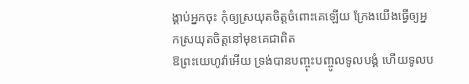ង្គាប់អ្នកចុះ កុំឲ្យស្រយុតចិត្តចំពោះគេឡើយ ក្រែងយើងធ្វើឲ្យអ្នកស្រយុតចិត្តនៅមុខគេជាពិត
ឱព្រះយេហូវ៉ាអើយ ទ្រង់បានបញ្ចុះបញ្ចូលទូលបង្គំ ហើយទូលប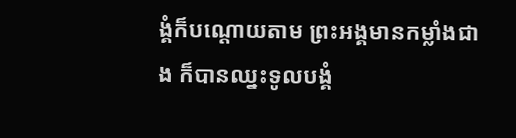ង្គំក៏បណ្ដោយតាម ព្រះអង្គមានកម្លាំងជាង ក៏បានឈ្នះទូលបង្គំ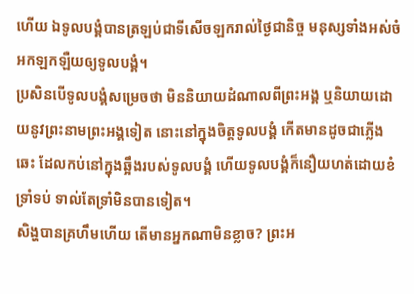ហើយ ឯទូលបង្គំបានត្រឡប់ជាទីសើចឡករាល់ថ្ងៃជានិច្ច មនុស្សទាំងអស់ចំអកឡកឡឺយឲ្យទូលបង្គំ។
ប្រសិនបើទូលបង្គំសម្រេចថា មិននិយាយដំណាលពីព្រះអង្គ ឬនិយាយដោយនូវព្រះនាមព្រះអង្គទៀត នោះនៅក្នុងចិត្តទូលបង្គំ កើតមានដូចជាភ្លើងឆេះ ដែលកប់នៅក្នុងឆ្អឹងរបស់ទូលបង្គំ ហើយទូលបង្គំក៏នឿយហត់ដោយខំទ្រាំទប់ ទាល់តែទ្រាំមិនបានទៀត។
សិង្ហបានគ្រហឹមហើយ តើមានអ្នកណាមិនខ្លាច? ព្រះអ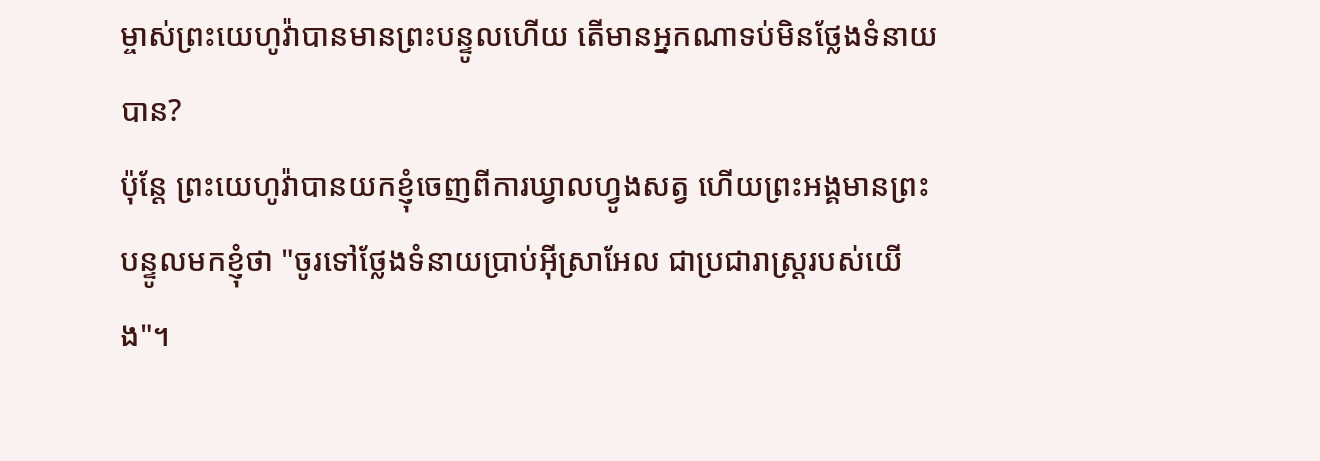ម្ចាស់ព្រះយេហូវ៉ាបានមានព្រះបន្ទូលហើយ តើមានអ្នកណាទប់មិនថ្លែងទំនាយបាន?
ប៉ុន្ដែ ព្រះយេហូវ៉ាបានយកខ្ញុំចេញពីការឃ្វាលហ្វូងសត្វ ហើយព្រះអង្គមានព្រះបន្ទូលមកខ្ញុំថា "ចូរទៅថ្លែងទំនាយប្រាប់អ៊ីស្រាអែល ជាប្រជារាស្ត្ររបស់យើង"។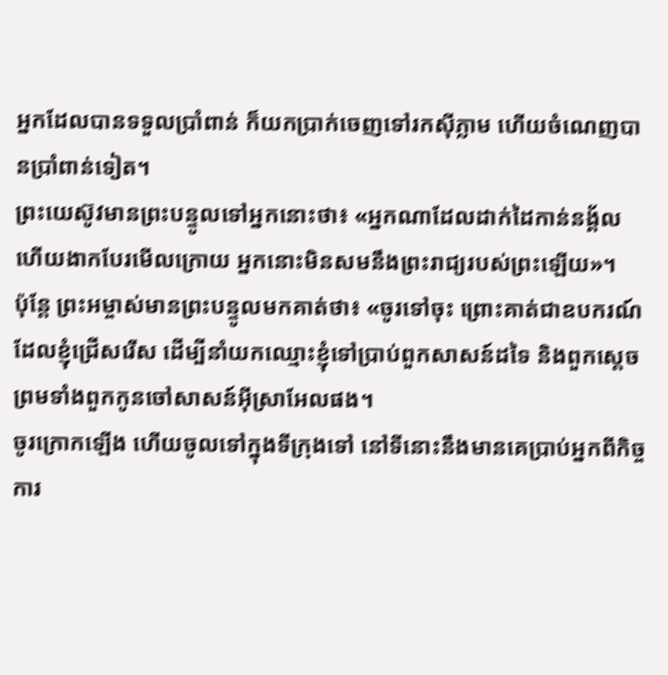អ្នកដែលបានទទួលប្រាំពាន់ ក៏យកប្រាក់ចេញទៅរកស៊ីភ្លាម ហើយចំណេញបានប្រាំពាន់ទៀត។
ព្រះយេស៊ូវមានព្រះបន្ទូលទៅអ្នកនោះថា៖ «អ្នកណាដែលដាក់ដៃកាន់នង្គ័ល ហើយងាកបែរមើលក្រោយ អ្នកនោះមិនសមនឹងព្រះរាជ្យរបស់ព្រះឡើយ»។
ប៉ុន្តែ ព្រះអម្ចាស់មានព្រះបន្ទូលមកគាត់ថា៖ «ចូរទៅចុះ ព្រោះគាត់ជាឧបករណ៍ដែលខ្ញុំជ្រើសរើស ដើម្បីនាំយកឈ្មោះខ្ញុំទៅប្រាប់ពួកសាសន៍ដទៃ និងពួកស្តេច ព្រមទាំងពួកកូនចៅសាសន៍អ៊ីស្រាអែលផង។
ចូរក្រោកឡើង ហើយចូលទៅក្នុងទីក្រុងទៅ នៅទីនោះនឹងមានគេប្រាប់អ្នកពីកិច្ចការ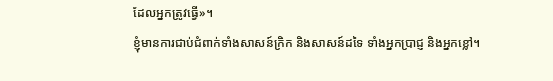ដែលអ្នកត្រូវធ្វើ»។
ខ្ញុំមានការជាប់ជំពាក់ទាំងសាសន៍ក្រិក និងសាសន៍ដទៃ ទាំងអ្នកប្រាជ្ញ និងអ្នកខ្លៅ។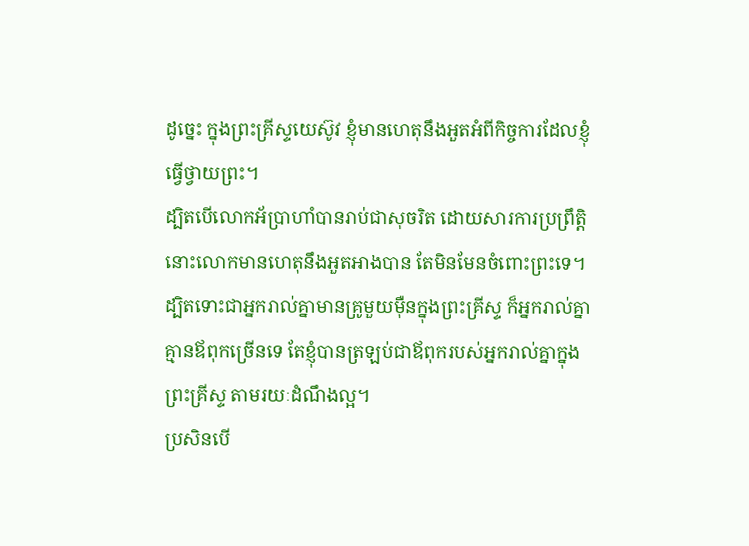ដូច្នេះ ក្នុងព្រះគ្រីស្ទយេស៊ូវ ខ្ញុំមានហេតុនឹងអួតអំពីកិច្ចការដែលខ្ញុំធ្វើថ្វាយព្រះ។
ដ្បិតបើលោកអ័ប្រាហាំបានរាប់ជាសុចរិត ដោយសារការប្រព្រឹត្តិ នោះលោកមានហេតុនឹងអួតអាងបាន តែមិនមែនចំពោះព្រះទេ។
ដ្បិតទោះជាអ្នករាល់គ្នាមានគ្រូមួយម៉ឺនក្នុងព្រះគ្រីស្ទ ក៏អ្នករាល់គ្នាគ្មានឪពុកច្រើនទេ តែខ្ញុំបានត្រឡប់ជាឪពុករបស់អ្នករាល់គ្នាក្នុងព្រះគ្រីស្ទ តាមរយៈដំណឹងល្អ។
ប្រសិនបើ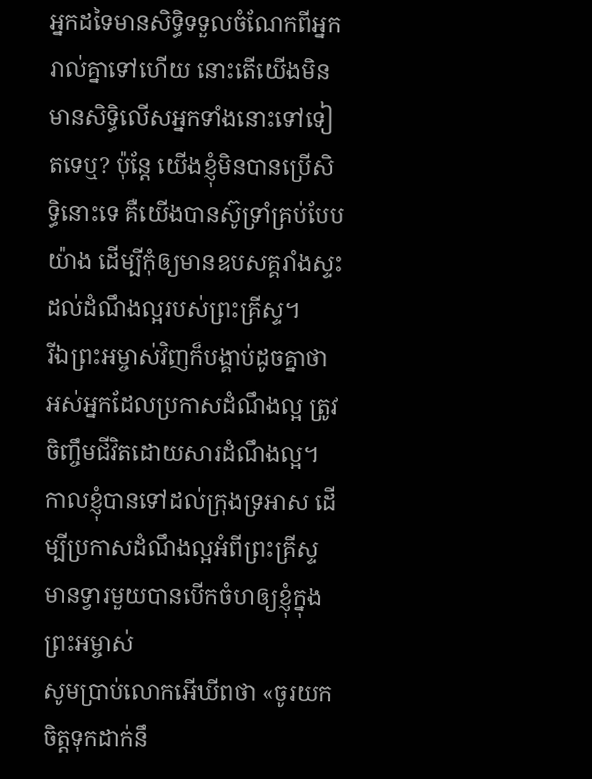អ្នកដទៃមានសិទ្ធិទទួលចំណែកពីអ្នករាល់គ្នាទៅហើយ នោះតើយើងមិនមានសិទ្ធិលើសអ្នកទាំងនោះទៅទៀតទេឬ? ប៉ុន្តែ យើងខ្ញុំមិនបានប្រើសិទ្ធិនោះទេ គឺយើងបានស៊ូទ្រាំគ្រប់បែបយ៉ាង ដើម្បីកុំឲ្យមានឧបសគ្គរាំងស្ទះដល់ដំណឹងល្អរបស់ព្រះគ្រីស្ទ។
រីឯព្រះអម្ចាស់វិញក៏បង្គាប់ដូចគ្នាថា អស់អ្នកដែលប្រកាសដំណឹងល្អ ត្រូវចិញ្ចឹមជីវិតដោយសារដំណឹងល្អ។
កាលខ្ញុំបានទៅដល់ក្រុងទ្រអាស ដើម្បីប្រកាសដំណឹងល្អអំពីព្រះគ្រីស្ទ មានទ្វារមួយបានបើកចំហឲ្យខ្ញុំក្នុងព្រះអម្ចាស់
សូមប្រាប់លោកអើឃីពថា «ចូរយកចិត្តទុកដាក់នឹ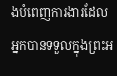ងបំពេញការងារដែលអ្នកបានទទួលក្នុងព្រះអ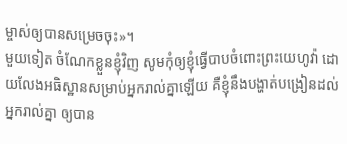ម្ចាស់ឲ្យបានសម្រេចចុះ»។
មួយទៀត ចំណែកខ្លួនខ្ញុំវិញ សូមកុំឲ្យខ្ញុំធ្វើបាបចំពោះព្រះយេហូវ៉ា ដោយលែងអធិស្ឋានសម្រាប់អ្នករាល់គ្នាឡើយ គឺខ្ញុំនឹងបង្ហាត់បង្រៀនដល់អ្នករាល់គ្នា ឲ្យបាន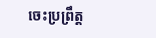ចេះប្រព្រឹត្ត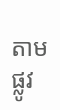តាមផ្លូវ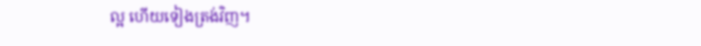ល្អ ហើយទៀងត្រង់វិញ។